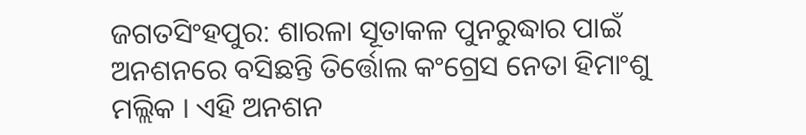ଜଗତସିଂହପୁର: ଶାରଳା ସୂତାକଳ ପୁନରୁଦ୍ଧାର ପାଇଁ ଅନଶନରେ ବସିଛନ୍ତି ତିର୍ତ୍ତୋଲ କଂଗ୍ରେସ ନେତା ହିମାଂଶୁ ମଲ୍ଲିକ । ଏହି ଅନଶନ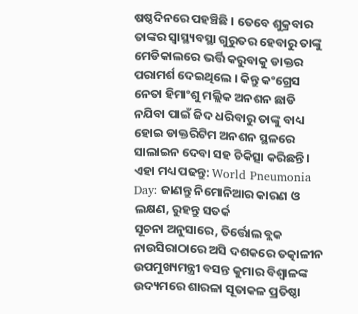ଷଷ୍ଠଦିନରେ ପହଞ୍ଚିଛି । ତେବେ ଶୁକ୍ରବାର ତାଙ୍କର ସ୍ବାସ୍ଥ୍ୟବସ୍ଥା ଗୁରୁତର ହେବାରୁ ତାଙ୍କୁ ମେଡିକାଲରେ ଭର୍ତ୍ତି କରୁବାକୁ ଡାକ୍ତର ପରାମର୍ଶ ଦେଇଥିଲେ । କିନ୍ତୁ କଂଗ୍ରେସ ନେତା ହିମାଂଶୁ ମଲ୍ଲିକ ଅନଶନ ଛାଡି ନଯିବା ପାଇଁ ଜିଦ ଧରିବାରୁ ତାଙ୍କୁ ବାଧ୍ୟ ହୋଇ ଡାକ୍ତରିଟିମ ଅନଶନ ସ୍ଥଳରେ ସାଲାଇନ ଦେବା ସହ ଚିକିତ୍ସା କରିଛନ୍ତି ।
ଏହା ମଧ୍ୟ ପଢନ୍ତୁ: World Pneumonia Day: ଜାଣନ୍ତୁ ନିମୋନିଆର କାରଣ ଓ ଲକ୍ଷଣ, ରୁହନ୍ତୁ ସତର୍କ
ସୂଚନା ଅନୁସାରେ, ତିର୍ତ୍ତୋଲ ବ୍ଲକ ନାଉସିରାଠାରେ ଅସି ଦଶକରେ ତତ୍କାଳୀନ ଉପମୁଖ୍ୟମନ୍ତ୍ରୀ ବସନ୍ତ କୁମାର ବିଶ୍ବାଳଙ୍କ ଉଦ୍ୟମରେ ଶାରଳା ସୂତାକଳ ପ୍ରତିଷ୍ଠା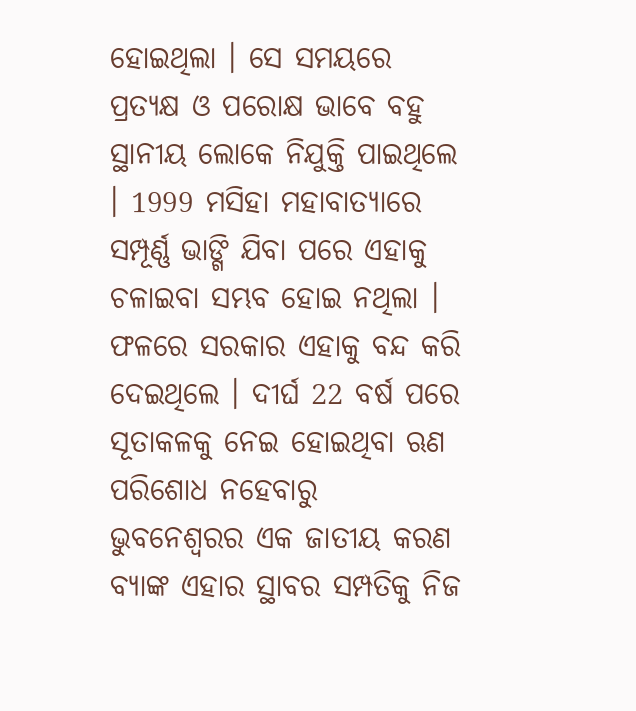ହୋଇଥିଲା । ସେ ସମୟରେ ପ୍ରତ୍ୟକ୍ଷ ଓ ପରୋକ୍ଷ ଭାବେ ବହୁ ସ୍ଥାନୀୟ ଲୋକେ ନିଯୁକ୍ତି ପାଇଥିଲେ । 1999 ମସିହା ମହାବାତ୍ୟାରେ ସମ୍ପୂର୍ଣ୍ଣ ଭାଙ୍ଗି ଯିବା ପରେ ଏହାକୁ ଚଳାଇବା ସମ୍ଭବ ହୋଇ ନଥିଲା । ଫଳରେ ସରକାର ଏହାକୁ ବନ୍ଦ କରି ଦେଇଥିଲେ । ଦୀର୍ଘ 22 ବର୍ଷ ପରେ ସୂତାକଳକୁ ନେଇ ହୋଇଥିବା ଋଣ ପରିଶୋଧ ନହେବାରୁ ଭୁବନେଶ୍ୱରର ଏକ ଜାତୀୟ କରଣ ବ୍ୟାଙ୍କ ଏହାର ସ୍ଥାବର ସମ୍ପତିକୁ ନିଜ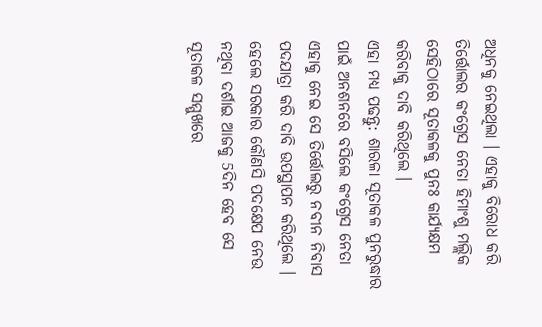ଅଧିନକୁ ନେଇଥିଲା । ଏହାକୁ ବିରୋଧ କରି ତିର୍ତ୍ତୋଲର କଂଗ୍ରେସ ନେତା ହିମାଂଶୁ ମଲ୍ଲିକ ସେହିଠାରେ ସୂତାକଳକୁ ପୁନଃ କାର୍ଯ୍ୟକ୍ଷମ କରିବାକୁ ଦାବି କରିଥିଲେ ।
ଏହା ମଧ୍ୟ ପଢନ୍ତୁ: ଶାରଳା ସୂତାକଳ ପୁନରୁଦ୍ଧାର ପାଇଁ ଅନଶନରେ ବସିଲେ କଂଗ୍ରେସ ନେତା
ଏହାକୁ ନେଇ ସେ ତିର୍ତ୍ତୋଲରୁ ନବୀନ ନିବାସ ପଦଯାତ୍ରା କରି ଦାବି ଉପସ୍ଥାପନ କରିଥିଲେ । ହେଲେ ସରକାର କୌଣସି ପଦକ୍ଷେପ ନେଉ ନଥିବା ଦର୍ଶାଇ ଆଜକୁ 5ଦିନ ହେବ ସେ ସୂତାକଳ ସମ୍ମୁଖରେ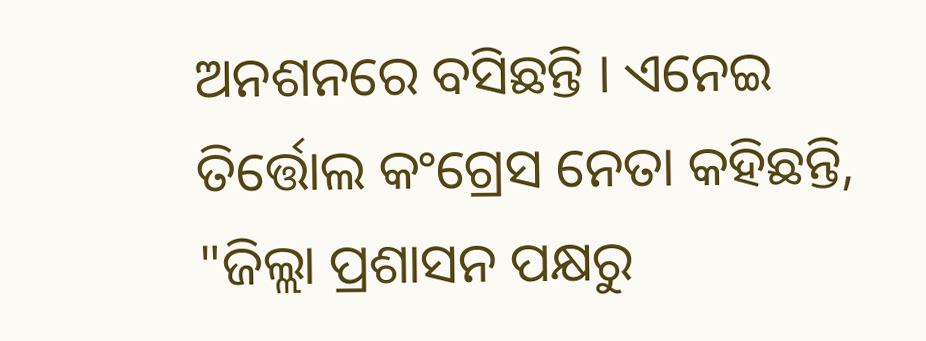ଅନଶନରେ ବସିଛନ୍ତି । ଏନେଇ ତିର୍ତ୍ତୋଲ କଂଗ୍ରେସ ନେତା କହିଛନ୍ତି, "ଜିଲ୍ଲା ପ୍ରଶାସନ ପକ୍ଷରୁ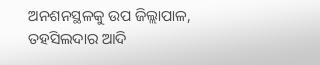ଅନଶନସ୍ଥଳକୁ ଉପ ଜିଲ୍ଲାପାଳ, ତହସିଲଦାର ଆଦି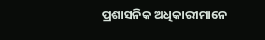ପ୍ରଶାସନିକ ଅଧିକାରୀମାନେ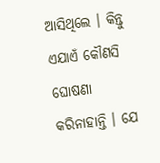ଆସିଥିଲେ । କିନ୍ତୁ ଏଯାଏଁ କୌଣସି ଘୋଷଣା କରିନାହାନ୍ତି । ଯେ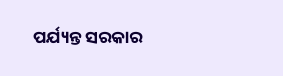ପର୍ଯ୍ୟନ୍ତ ସରକାର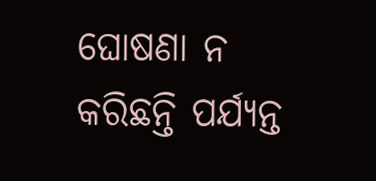ଘୋଷଣା ନ କରିଛନ୍ତି ପର୍ଯ୍ୟନ୍ତ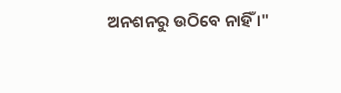ଅନଶନରୁ ଉଠିବେ ନାହିଁ ।"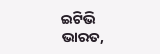ଇଟିଭି ଭାରତ,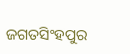ଜଗତସିଂହପୁର